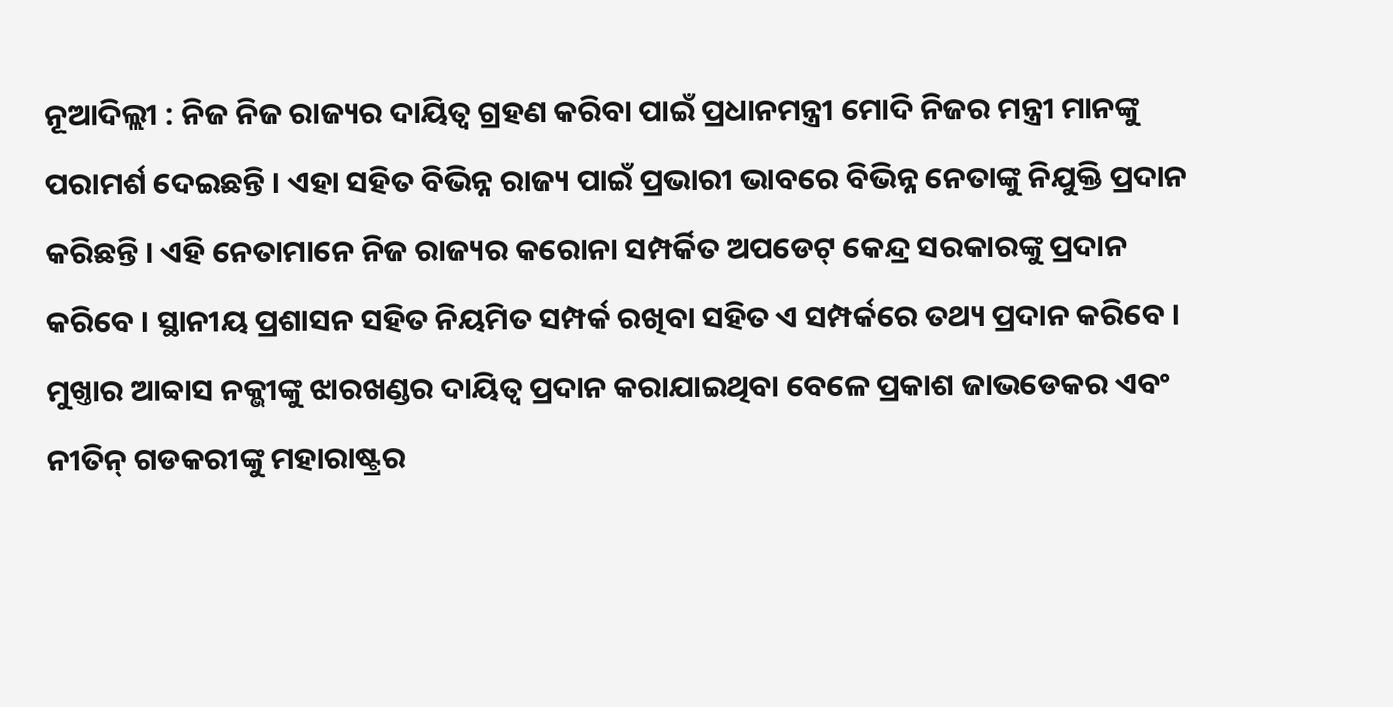ନୂଆଦିଲ୍ଲୀ : ନିଜ ନିଜ ରାଜ୍ୟର ଦାୟିତ୍ବ ଗ୍ରହଣ କରିବା ପାଇଁ ପ୍ରଧାନମନ୍ତ୍ରୀ ମୋଦି ନିଜର ମନ୍ତ୍ରୀ ମାନଙ୍କୁ ପରାମର୍ଶ ଦେଇଛନ୍ତି । ଏହା ସହିତ ବିଭିନ୍ନ ରାଜ୍ୟ ପାଇଁ ପ୍ରଭାରୀ ଭାବରେ ବିଭିନ୍ନ ନେତାଙ୍କୁ ନିଯୁକ୍ତି ପ୍ରଦାନ କରିଛନ୍ତି । ଏହି ନେତାମାନେ ନିଜ ରାଜ୍ୟର କରୋନା ସମ୍ପର୍କିତ ଅପଡେଟ୍ କେନ୍ଦ୍ର ସରକାରଙ୍କୁ ପ୍ରଦାନ କରିବେ । ସ୍ଥାନୀୟ ପ୍ରଶାସନ ସହିତ ନିୟମିତ ସମ୍ପର୍କ ରଖିବା ସହିତ ଏ ସମ୍ପର୍କରେ ତଥ୍ୟ ପ୍ରଦାନ କରିବେ । ମୁଖ୍ତାର ଆବ୍ବାସ ନକ୍ଭୀଙ୍କୁ ଝାରଖଣ୍ଡର ଦାୟିତ୍ବ ପ୍ରଦାନ କରାଯାଇଥିବା ବେଳେ ପ୍ରକାଶ ଜାଭଡେକର ଏବଂ ନୀତିନ୍ ଗଡକରୀଙ୍କୁ ମହାରାଷ୍ଟ୍ରର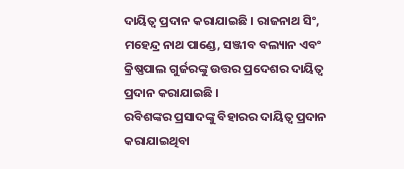ଦାୟିତ୍ବ ପ୍ରଦାନ କରାଯାଇଛି । ରାଜନାଥ ସିଂ, ମହେନ୍ଦ୍ର ନାଥ ପାଣ୍ଡେ, ସଞ୍ଜୀବ ବଲ୍ୟାନ ଏବଂ କ୍ରିଷ୍ଣପାଲ ଗୁର୍ଜରଙ୍କୁ ଉତ୍ତର ପ୍ରଦେଶର ଦାୟିତ୍ବ ପ୍ରଦାନ କରାଯାଇଛି ।
ରବିଶଙ୍କର ପ୍ରସାଦଙ୍କୁ ବିହାରର ଦାୟିତ୍ବ ପ୍ରଦାନ କରାଯାଇଥିବା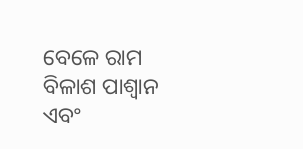ବେଳେ ରାମ ବିଳାଶ ପାଶ୍ବାନ ଏବଂ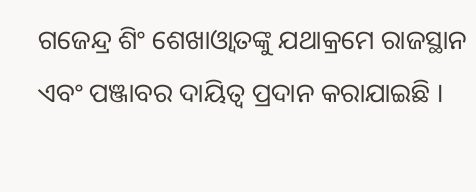ଗଜେନ୍ଦ୍ର ଶିଂ ଶେଖାଓ୍ବାତଙ୍କୁ ଯଥାକ୍ରମେ ରାଜସ୍ଥାନ ଏବଂ ପଞ୍ଜାବର ଦାୟିତ୍ବ ପ୍ରଦାନ କରାଯାଇଛି ।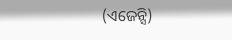(ଏଜେନ୍ସି)